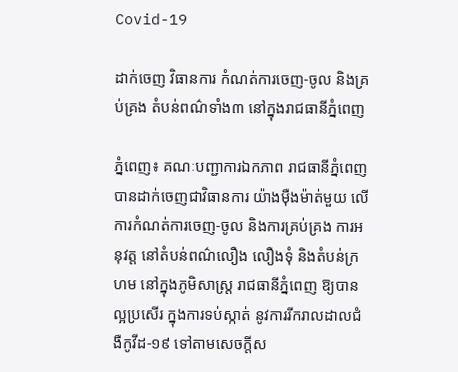Covid-19

ដាក់ចេញ វិធានការ កំណត់ការចេញ-ចូល និងគ្រប់គ្រង តំបន់ពណ៌ទាំង៣ នៅក្នុងរាជធានីភ្នំពេញ

ភ្នំពេញ៖ គណៈបញ្ជាការឯកភាព រាជធានីភ្នំពេញ បានដាក់ចេញជាវិធានការ យ៉ាងម៉ឺងម៉ាត់មួយ លើការកំណត់ការចេញ-ចូល និងការគ្រប់គ្រង ការអនុវត្ត នៅតំបន់ពណ៌លឿង លឿងទុំ និងតំបន់ក្រហម នៅក្នុងភូមិសាស្ត្រ រាជធានីភ្នំពេញ ឱ្យបានល្អប្រសើរ ក្នុងការទប់ស្កាត់ នូវការរីករាលដាលជំងឺកូវីដ-១៩ ទៅតាមសេចក្តីស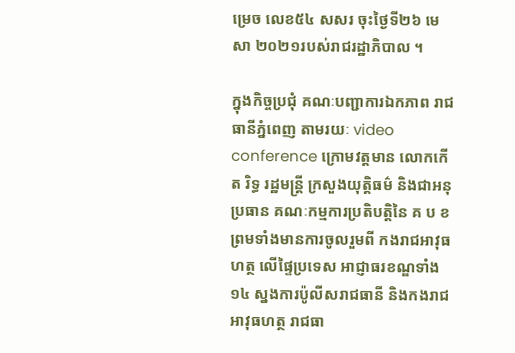ម្រេច លេខ៥៤ សសរ ចុះថ្ងៃទី២៦ មេសា ២០២១របស់រាជរដ្ឋាភិបាល ។

ក្នុងកិច្ចប្រជុំ គណៈបញ្ជាការឯកភាព រាជធានីភ្នំពេញ តាមរយៈ video conference ក្រោមវត្តមាន លោកកើត រិទ្ធ រដ្ឋមន្ត្រី ក្រសួងយុត្តិធម៌ និងជាអនុប្រធាន គណៈកម្មការប្រតិបត្តិនៃ គ ប ខ ព្រមទាំងមានការចូលរួមពី កងរាជអាវុធហត្ថ លើផ្ទៃប្រទេស អាជ្ញាធរខណ្ឌទាំង១៤ ស្នងការប៉ូលីសរាជធានី និងកងរាជអាវុធហត្ថ រាជធា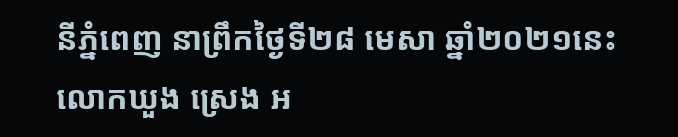នីភ្នំពេញ នាព្រឹកថ្ងៃទី២៨ មេសា ឆ្នាំ២០២១នេះ លោកឃួង ស្រេង អ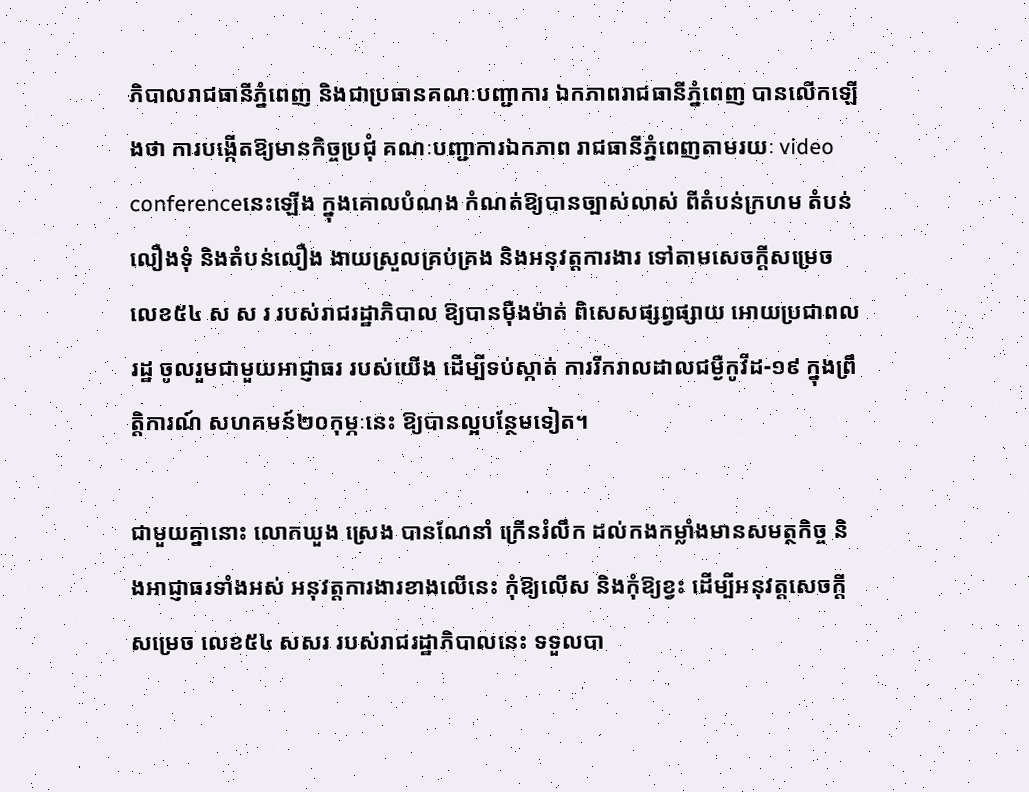ភិបាលរាជធានីភ្នំពេញ និងជាប្រធានគណៈបញ្ជាការ ឯកភាពរាជធានីភ្នំពេញ បានលើកឡើងថា ការបង្កើតឱ្យមានកិច្ចប្រជុំ គណៈបញ្ជាការឯកភាព រាជធានីភ្នំពេញតាមរយៈ video conferenceនេះឡើង ក្នុងគោលបំណង កំណត់ឱ្យបានច្បាស់លាស់ ពីតំបន់ក្រហម តំបន់លឿងទុំ និងតំបន់លឿង ងាយស្រួលគ្រប់គ្រង និងអនុវត្តការងារ ទៅតាមសេចក្តីសម្រេច លេខ៥៤ ស ស រ របស់រាជរដ្ឋាភិបាល ឱ្យបានម៉ឺងម៉ាត់ ពិសេសផ្សព្វផ្សាយ អោយប្រជាពលរដ្ឋ ចូលរួមជាមួយអាជ្ញាធរ របស់យើង ដើម្បីទប់ស្កាត់ ការរីករាលដាលជម្ងឺកូវីដ-១៩ ក្នុងព្រឹត្តិការណ៍ សហគមន៍២០កុម្ភៈនេះ ឱ្យបានល្អបន្ថែមទៀត។

ជាមួយគ្នានោះ លោកឃួង ស្រេង បានណែនាំ ក្រើនរំលឹក ដល់កងកម្លាំងមានសមត្ថកិច្ច និងអាជ្ញាធរទាំងអស់ អនុវត្តការងារខាងលើនេះ កុំឱ្យលើស និងកុំឱ្យខ្វះ ដើម្បីអនុវត្តសេចក្តីសម្រេច លេខ៥៤ សសរ របស់រាជរដ្ឋាភិបាលនេះ ទទួលបា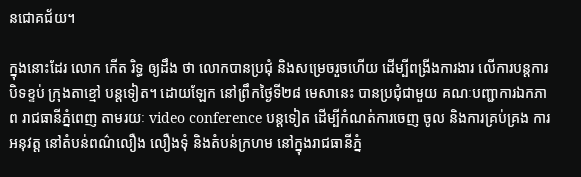នជោគជ័យ។

ក្នុងនោះដែរ លោក កើត រិទ្ធ ឲ្យដឹង ថា លោកបានប្រជុំ និងសម្រេចរួចហើយ ដើម្បីពង្រីងការងារ លើការបន្តការបិទខ្ទប់ ក្រុងតាខ្មៅ បន្តទៀត។ ដោយឡែក នៅព្រឹកថ្ងៃទី២៨ មេសានេះ បានប្រជុំជាមួយ គណៈបញ្ជាការឯកភាព រាជធានីភ្នំពេញ តាមរយៈ video conference បន្តទៀត ដើម្បីកំណត់ការចេញ ចូល និងការគ្រប់គ្រង ការអនុវត្ត នៅតំបន់ពណ៌លឿង លឿងទុំ និងតំបន់ក្រហម នៅក្នុងរាជធានីភ្នំ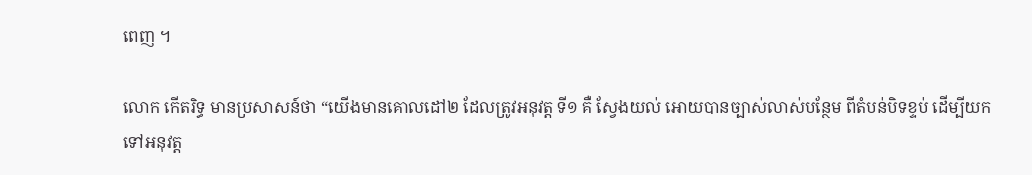ពេញ ។

លោក កើតរិទ្ធ មានប្រសាសន៍ថា “យើងមានគោលដៅ២ ដែលត្រូវអនុវត្ត ទី១ គឺ ស្វែងយល់ អោយបានច្បាស់លាស់បន្ថែម ពីតំបន់បិទខ្ទប់ ដើម្បីយកទៅអនុវត្ត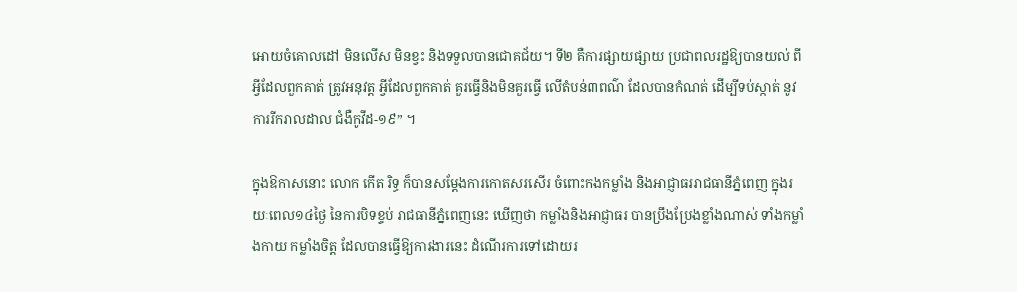អោយចំគោលដៅ មិនលើស មិនខ្វះ និងទទួលបានជោគជ័យ។ ទី២ គឺការផ្សាយផ្សាយ ប្រជាពលរដ្ឋឱ្យបានយល់ ពីអ្វីដែលពួកគាត់ ត្រូវអនុវត្ត អ្វីដែលពួកគាត់ គួរធ្វើនិងមិនគួរធ្វើ លើតំបន់៣ពណ៌ ដែលបានកំណត់ ដើម្បីទប់ស្កាត់ នូវការរីករាលដាល ជំងឺកូវីដ-១៩” ។

ក្នុងឱកាសនោះ លោក កើត រិទ្ធ ក៏បានសម្តែងការកោតសរសើរ ចំពោះកងកម្លាំង និងអាជ្ញាធររាជធានីភ្នំពេញ ក្នុងរយៈពេល១៤ថ្ងៃ នៃការបិទខ្ទប់ រាជធានីភ្នំពេញនេះ ឃើញថា កម្លាំងនិងអាជ្ញាធរ បានប្រឹងប្រែងខ្លាំងណាស់ ទាំងកម្លាំងកាយ កម្លាំងចិត្ត ដែលបានធ្វើឱ្យការងារនេះ ដំណើរការទៅដោយរ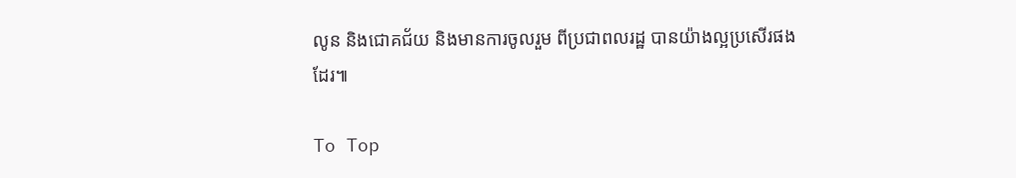លូន និងជោគជ័យ និងមានការចូលរួម ពីប្រជាពលរដ្ឋ បានយ៉ាងល្អប្រសើរផងដែរ៕

To Top